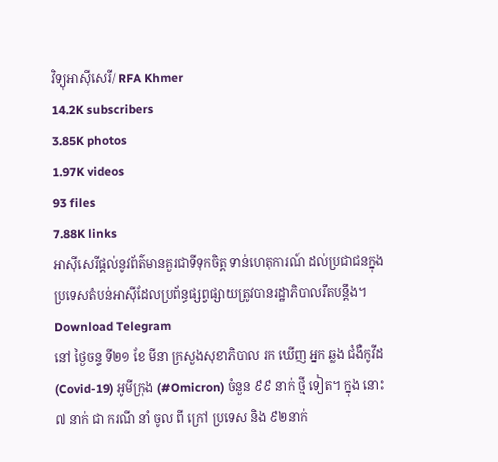វិទ្យុអាស៊ីសេរី/ RFA Khmer
14.2K subscribers
3.85K photos
1.97K videos
93 files
7.88K links
អាស៊ីសេរីផ្ដល់នូវព័ត៌មានគួរជាទីទុកចិត្ត ទាន់ហេតុការណ៍ ដល់ប្រជាជនក្នុងប្រទេសតំបន់អាស៊ីដែលប្រព័ន្ធផ្សព្វផ្សាយត្រូវបានរដ្ឋាភិបាលរឹតបន្តឹង។
Download Telegram
នៅ ថ្ងៃចន្ទ ទី២១ ខែ មីនា ក្រសួងសុខាភិបាល រក ឃើញ អ្នក ឆ្លង ជំងឺកូវីដ (Covid-19) អូមីក្រុង (#Omicron) ចំនួន ៩៩ នាក់ ថ្មី ទៀត។ ក្នុង នោះ ៧ នាក់ ជា ករណី នាំ ចូល ពី ក្រៅ ប្រទេស និង ៩២នាក់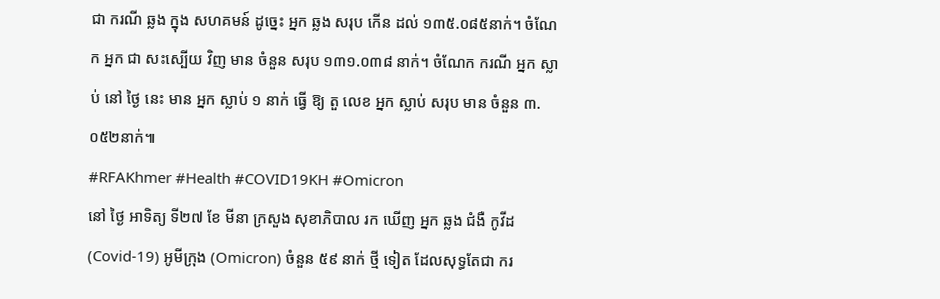ជា ករណី ឆ្លង ក្នុង សហគមន៍ ដូច្នេះ អ្នក ឆ្លង សរុប កើន ដល់ ១៣៥.០៨៥នាក់។ ចំណែក អ្នក ជា សះស្បើយ វិញ មាន ចំនួន សរុប ១៣១.០៣៨ នាក់។ ចំណែក ករណី អ្នក ស្លាប់ នៅ ថ្ងៃ នេះ មាន អ្នក ស្លាប់ ១ នាក់ ធ្វើ ឱ្យ តួ លេខ អ្នក ស្លាប់ សរុប មាន ចំនួន ៣.០៥២នាក់៕
#RFAKhmer #Health #COVID19KH #Omicron
នៅ ថ្ងៃ អាទិត្យ ទី២៧ ខែ មីនា ក្រសួង សុខាភិបាល រក ឃើញ អ្នក ឆ្លង ជំងឺ កូវីដ (Covid-19) អូមីក្រុង (Omicron) ចំនួន ៥៩ នាក់ ថ្មី ទៀត ដែលសុទ្ធតែជា ករ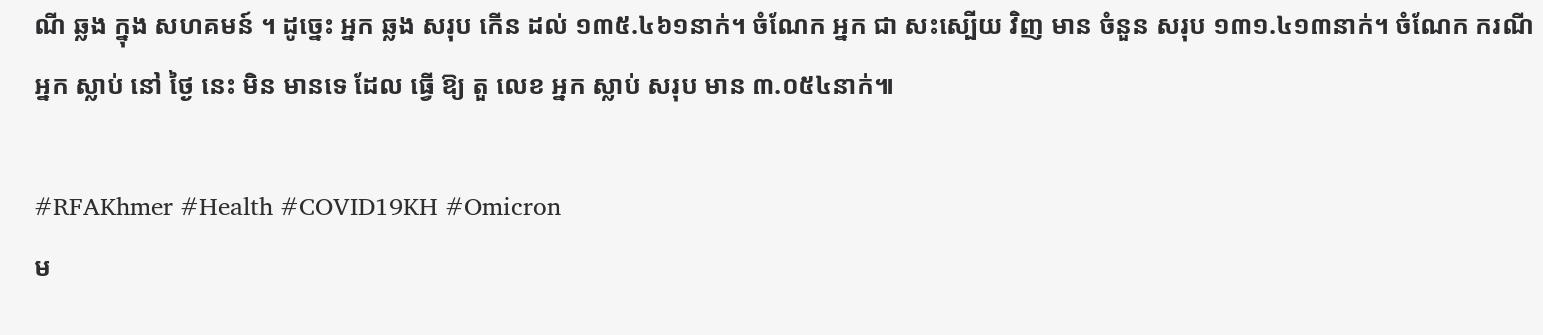ណី ឆ្លង ក្នុង សហគមន៍ ។ ដូច្នេះ អ្នក ឆ្លង សរុប កើន ដល់ ១៣៥.៤៦១នាក់។ ចំណែក អ្នក ជា សះស្បើយ វិញ មាន ចំនួន សរុប ១៣១.៤១៣នាក់។ ចំណែក ករណី អ្នក ស្លាប់ នៅ ថ្ងៃ នេះ មិន មានទេ ដែល ធ្វើ ឱ្យ តួ លេខ អ្នក ស្លាប់ សរុប មាន ៣.០៥៤នាក់៕

#RFAKhmer #Health #COVID19KH #Omicron
ម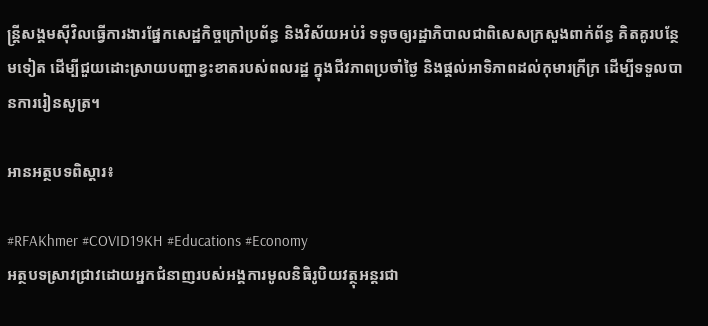ន្ត្រីសង្គមស៊ីវិលធ្វើការងារផ្នែកសេដ្ឋកិច្ចក្រៅប្រព័ន្ធ និងវិស័យអប់រំ ទទូចឲ្យរដ្ឋាភិបាលជាពិសេសក្រសួងពាក់ព័ន្ធ គិតគូរបន្ថែមទៀត ដើម្បីជួយដោះស្រាយបញ្ហាខ្វះខាតរបស់ពលរដ្ឋ ក្នុងជីវភាពប្រចាំថ្ងៃ និងផ្តល់អាទិភាពដល់កុមារក្រីក្រ ដើម្បីទទួលបានការរៀនសូត្រ។

អានអត្ថបទពិស្តារ៖

#RFAKhmer #COVID19KH #Educations #Economy
អត្ថបទស្រាវជ្រាវដោយអ្នកជំនាញរបស់អង្គការមូលនិធិរូបិយវត្ថុអន្តរជា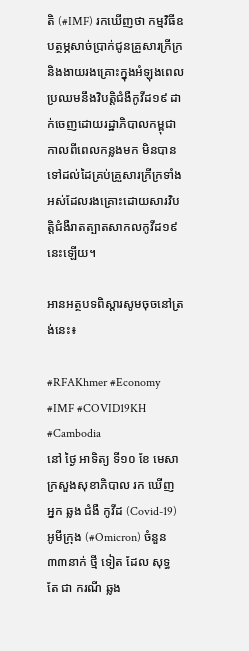តិ (#IMF) រកឃើញថា កម្មវិធីឧបត្ថម្ភសាច់ប្រាក់ជូនគ្រួសារក្រីក្រ និងងាយរងគ្រោះក្នុងអំឡុងពេលប្រឈមនឹងវិបត្តិជំងឺកូវីដ១៩ ដាក់ចេញដោយរដ្ឋាភិបាលកម្ពុជាកាលពីពេលកន្លងមក មិនបានទៅដល់ដៃគ្រប់គ្រួសារក្រីក្រទាំងអស់ដែលរងគ្រោះដោយសារវិបត្តិជំងឺរាតត្បាតសាកលកូវីដ១៩ នេះឡើយ។

អានអត្ថបទពិស្តារសូមចុចនៅត្រង់នេះ៖

#RFAKhmer #Economy #IMF #COVID19KH #Cambodia
នៅ ថ្ងៃ អាទិត្យ ទី១០ ខែ មេសា ក្រសួងសុខាភិបាល រក ឃើញ អ្នក ឆ្លង ជំងឺ កូវីដ (Covid-19) អូមីក្រុង (#Omicron) ចំនួន ៣៣នាក់ ថ្មី ទៀត ដែល សុទ្ធ តែ ជា ករណី ឆ្លង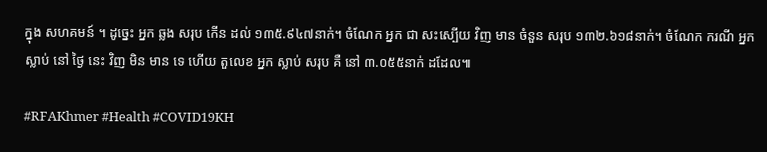ក្នុង សហគមន៍ ។ ដូច្នេះ អ្នក ឆ្លង សរុប កើន ដល់ ១៣៥.៩៤៧នាក់។ ចំណែក អ្នក ជា សះស្បើយ វិញ មាន ចំនួន សរុប ១៣២.៦១៨នាក់។ ចំណែក ករណី អ្នក ស្លាប់ នៅ ថ្ងៃ នេះ វិញ មិន មាន ទេ ហើយ តួលេខ អ្នក ស្លាប់ សរុប គឺ នៅ ៣.០៥៥នាក់ ដដែល៕

#RFAKhmer #Health #COVID19KH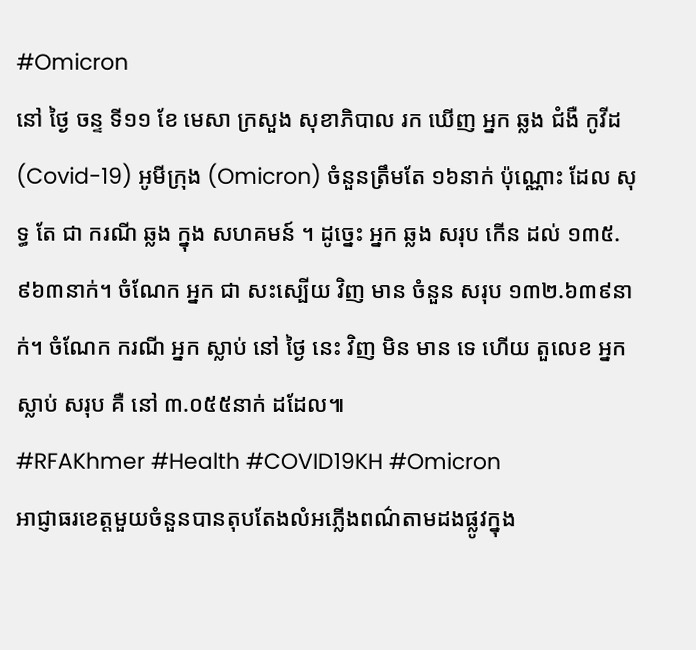#Omicron
នៅ ថ្ងៃ ចន្ទ ទី១១ ខែ មេសា ក្រសួង សុខាភិបាល រក ឃើញ អ្នក ឆ្លង ជំងឺ កូវីដ (Covid-19) អូមីក្រុង (Omicron) ចំនួនត្រឹមតែ ១៦នាក់ ប៉ុណ្ណោះ ដែល សុទ្ធ តែ ជា ករណី ឆ្លង ក្នុង សហគមន៍ ។ ដូច្នេះ អ្នក ឆ្លង សរុប កើន ដល់ ១៣៥.៩៦៣នាក់។ ចំណែក អ្នក ជា សះស្បើយ វិញ មាន ចំនួន សរុប ១៣២.៦៣៩នាក់។ ចំណែក ករណី អ្នក ស្លាប់ នៅ ថ្ងៃ នេះ វិញ មិន មាន ទេ ហើយ តួលេខ អ្នក ស្លាប់ សរុប គឺ នៅ ៣.០៥៥នាក់ ដដែល៕
#RFAKhmer #Health #COVID19KH #Omicron
អាជ្ញាធរខេត្តមួយចំនួនបានតុបតែងលំអភ្លើងពណ៌តាមដងផ្លូវក្នុង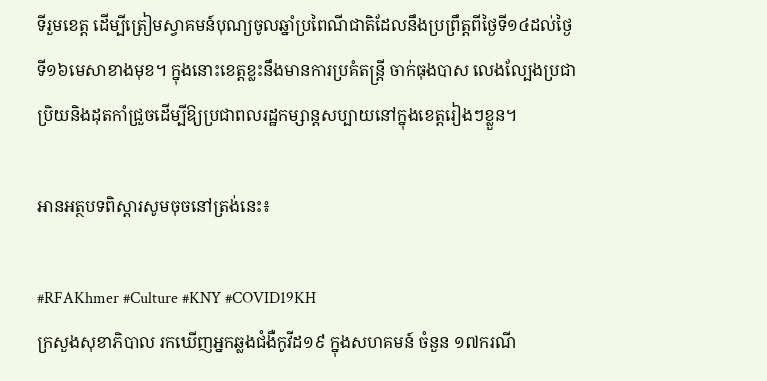ទីរួមខេត្ត ដើម្បីត្រៀមស្វាគមន៍បុណ្យចូលឆ្នាំប្រពៃណីជាតិដែលនឹងប្រព្រឹត្តពីថ្ងៃទី១៤ដល់ថ្ងៃទី១៦មេសាខាងមុខ។ ក្នុងនោះខេត្តខ្លះនឹងមានការប្រគំតន្ត្រី ចាក់ធុងបាស លេងល្បែងប្រជាប្រិយនិងដុតកាំជ្រួចដើម្បីឱ្យប្រជាពលរដ្ឋកម្សាន្តសប្បាយនៅក្នុងខេត្តរៀងៗខ្លួន។

អានអត្ថបទពិស្តារសូមចុចនៅត្រង់នេះ៖

#RFAKhmer #Culture #KNY #COVID19KH
ក្រសួងសុខាភិបាល រកឃើញអ្នកឆ្លងជំងឺកូវីដ១៩ ក្នុងសហគមន៍ ចំនួន ១៧ករណី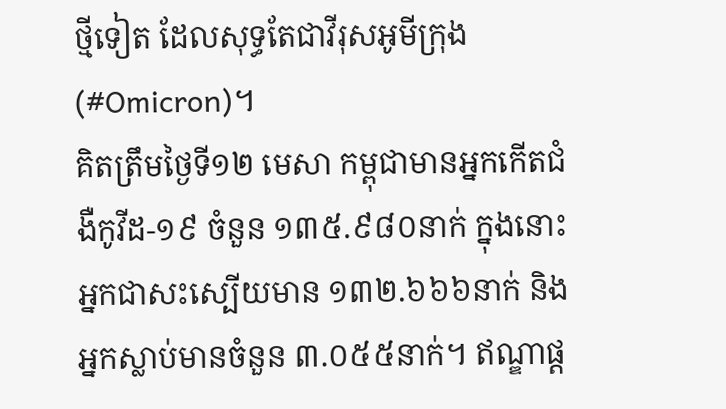ថ្មីទៀត ដែលសុទ្ធតែជាវីរុសអូមីក្រុង (#Omicron)។
គិតត្រឹមថ្ងៃទី១២ មេសា កម្ពុជាមានអ្នកកើតជំងឺកូវីដ-១៩ ចំនួន ១៣៥.៩៨០នាក់ ក្នុងនោះអ្នកជាសះស្បើយមាន ១៣២.៦៦៦នាក់ និងអ្នកស្លាប់មានចំនួន ៣.០៥៥នាក់។ ឥណ្ឌាផ្ដ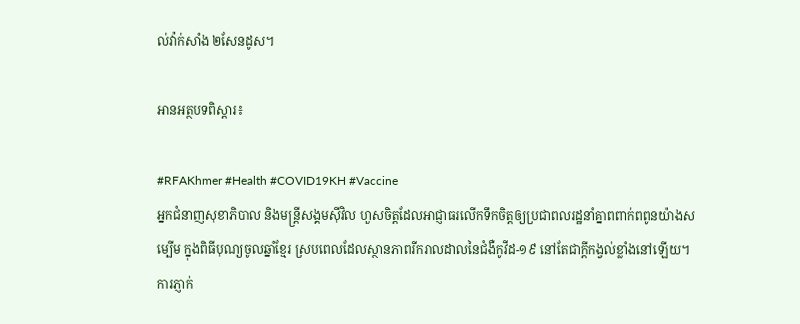ល់វ៉ាក់សាំង ២សែនដូស។

អានអត្ថបទពិស្តារ៖

#RFAKhmer #Health #COVID19KH #Vaccine
អ្នកជំនាញសុខាភិបាល និងមន្ត្រីសង្គមស៊ីវិល ហួសចិត្តដែលអាជ្ញាធរលើកទឹកចិត្តឲ្យប្រជាពលរដ្ឋនាំគ្នាពពាក់ពពូនយ៉ាងសម្បើម ក្នុងពិធីបុណ្យចូលឆ្នាំខ្មែរ ស្របពេលដែលស្ថានភាពរីករាលដាលនៃជំងឺកូវីដ-១៩ នៅតែជាក្តីកង្វល់ខ្លាំងនៅឡើយ។ ការភ្ញាក់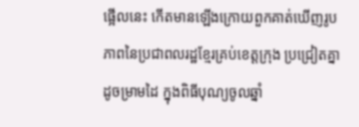ផ្អើលនេះ កើតមានឡើងក្រោយពួកគាត់ឃើញរូបភាពនៃប្រជាពលរដ្ឋខ្មែរគ្រប់ខេត្តក្រុង ប្រជ្រៀតគ្នាដូចម្រាមដៃ ក្នុងពិធីបុណ្យចូលឆ្នាំ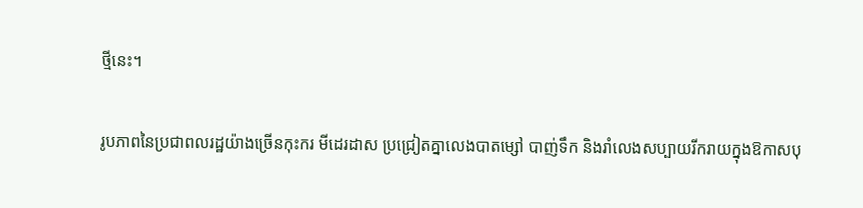ថ្មីនេះ។

រូបភាពនៃប្រជាពលរដ្ឋយ៉ាងច្រើនកុះករ មីដេរដាស ប្រជ្រៀតគ្នាលេងបាតម្សៅ បាញ់ទឹក និងរាំលេងសប្បាយរីករាយក្នុងឱកាសបុ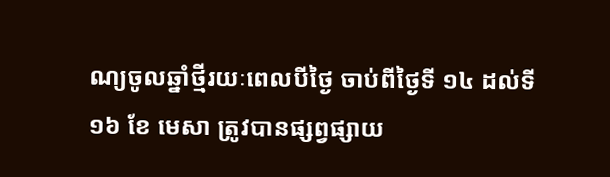ណ្យចូលឆ្នាំថ្មីរយៈពេលបីថ្ងៃ ចាប់ពីថ្ងៃទី ១៤ ដល់ទី ១៦ ខែ មេសា ត្រូវបានផ្សព្វផ្សាយ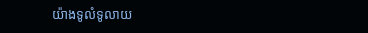យ៉ាងទូលំទូលាយ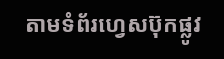តាមទំព័រហ្វេសប៊ុកផ្លូវ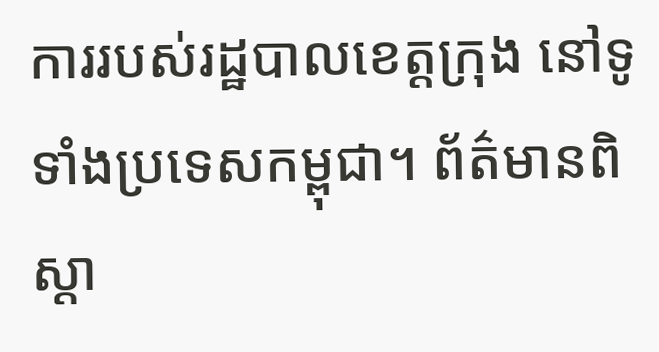ការរបស់រដ្ឋបាលខេត្តក្រុង នៅទូទាំងប្រទេសកម្ពុជា។ ព័ត៌មានពិស្ដា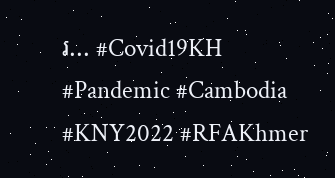រ... #Covid19KH #Pandemic #Cambodia #KNY2022 #RFAKhmer